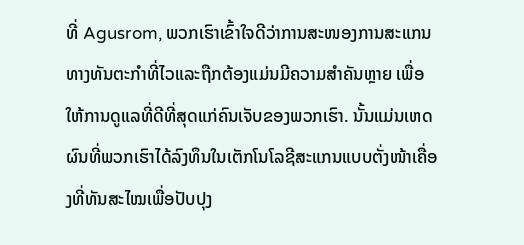ທີ່ Agusrom, ພວກເຮົາເຂົ້າໃຈດີວ່າການສະໜອງການສະແກນທາງທັນຕະກໍາທີ່ໄວແລະຖືກຕ້ອງແມ່ນມີຄວາມສໍາຄັນຫຼາຍ ເພື່ອໃຫ້ການດູແລທີ່ດີທີ່ສຸດແກ່ຄົນເຈັບຂອງພວກເຮົາ. ນັ້ນແມ່ນເຫດຜົນທີ່ພວກເຮົາໄດ້ລົງທຶນໃນເຕັກໂນໂລຊີສະແກນແບບຕັ່ງໜ້າເຄື່ອງທີ່ທັນສະໄໝເພື່ອປັບປຸງ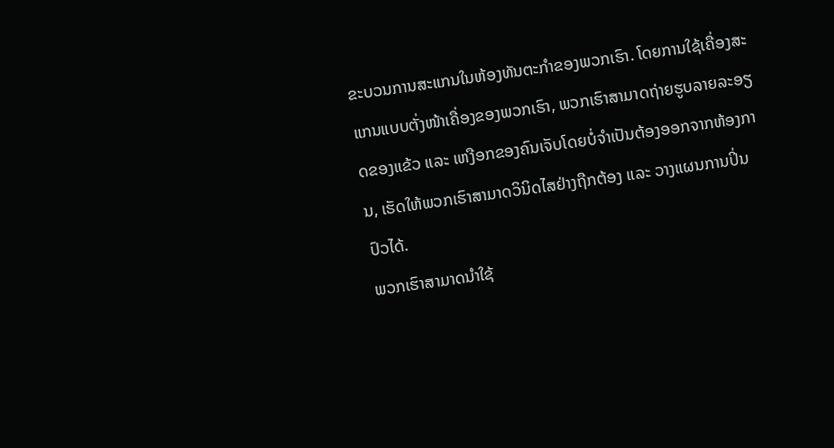ຂະບວນການສະແກນໃນຫ້ອງທັນຕະກໍາຂອງພວກເຮົາ. ໂດຍການໃຊ້ເຄື່ອງສະແກນແບບຕັ່ງໜ້າເຄື່ອງຂອງພວກເຮົາ, ພວກເຮົາສາມາດຖ່າຍຮູບລາຍລະອຽດຂອງແຂ້ວ ແລະ ເຫງືອກຂອງຄົນເຈັບໂດຍບໍ່ຈໍາເປັນຕ້ອງອອກຈາກຫ້ອງການ, ເຮັດໃຫ້ພວກເຮົາສາມາດວິນິດໄສຢ່າງຖືກຕ້ອງ ແລະ ວາງແຜນການປິ່ນປົວໄດ້.
ພວກເຮົາສາມາດນຳໃຊ້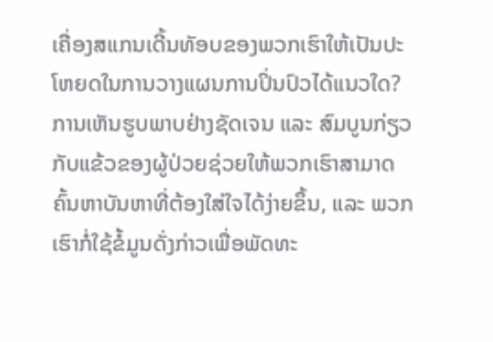ເຄື່ອງສແກນເດີ້ນທັອບຂອງພວກເຮົາໃຫ້ເປັນປະໂຫຍດໃນການວາງແຜນການປິ່ນປົວໄດ້ແນວໃດ? ການເຫັນຮູບພາບຢ່າງຊັດເຈນ ແລະ ສົມບູນກ່ຽວກັບແຂ້ວຂອງຜູ້ປ່ວຍຊ່ວຍໃຫ້ພວກເຮົາສາມາດຄົ້ນຫາບັນຫາທີ່ຕ້ອງໃສ່ໃຈໄດ້ງ່າຍຂຶ້ນ, ແລະ ພວກເຮົາກໍ່ໃຊ້ຂໍ້ມູນດັ່ງກ່າວເພື່ອພັດທະ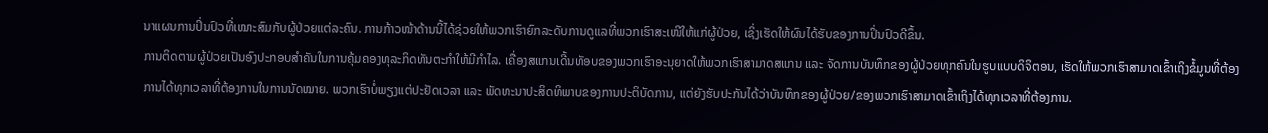ນາແຜນການປິ່ນປົວທີ່ເໝາະສົມກັບຜູ້ປ່ວຍແຕ່ລະຄົນ. ການກ້າວໜ້າດ້ານນີ້ໄດ້ຊ່ວຍໃຫ້ພວກເຮົາຍົກລະດັບການດູແລທີ່ພວກເຮົາສະເໜີໃຫ້ແກ່ຜູ້ປ່ວຍ, ເຊິ່ງເຮັດໃຫ້ຜົນໄດ້ຮັບຂອງການປິ່ນປົວດີຂຶ້ນ.
ການຕິດຕາມຜູ້ປ່ວຍເປັນອົງປະກອບສຳຄັນໃນການຄຸ້ມຄອງທຸລະກິດທັນຕະກຳໃຫ້ມີກຳໄລ. ເຄື່ອງສແກນເດີ້ນທັອບຂອງພວກເຮົາອະນຸຍາດໃຫ້ພວກເຮົາສາມາດສແກນ ແລະ ຈັດການບັນທຶກຂອງຜູ້ປ່ວຍທຸກຄົນໃນຮູບແບບດິຈິຕອນ, ເຮັດໃຫ້ພວກເຮົາສາມາດເຂົ້າເຖິງຂໍ້ມູນທີ່ຕ້ອງການໄດ້ທຸກເວລາທີ່ຕ້ອງການໃນການນັດໝາຍ. ພວກເຮົາບໍ່ພຽງແຕ່ປະຢັດເວລາ ແລະ ພັດທະນາປະສິດທິພາບຂອງການປະຕິບັດການ, ແຕ່ຍັງຮັບປະກັນໄດ້ວ່າບັນທຶກຂອງຜູ້ປ່ວຍ/ຂອງພວກເຮົາສາມາດເຂົ້າເຖິງໄດ້ທຸກເວລາທີ່ຕ້ອງການ.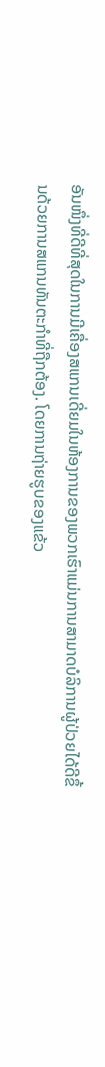ອັນໜຶ່ງທີ່ດີທີ່ສຸດໃນການມີເຄື່ອງສແກນເດີ່ຍມໃນຫ້ອງການຂອງພວກເຮົາແມ່ນການສາມາດບໍລິການຜູ້ປ່ວຍໄດ້ດີຂຶ້ນດ້ວຍການສແກນທັນຕະກໍາທີ່ຖືກຕ້ອງ. ໂດຍການຖ່າຍຮູບຂອງແຂ້ວ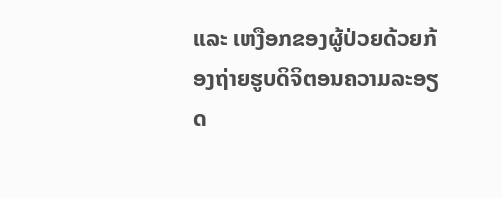ແລະ ເຫງືອກຂອງຜູ້ປ່ວຍດ້ວຍກ້ອງຖ່າຍຮູບດິຈິຕອນຄວາມລະອຽດ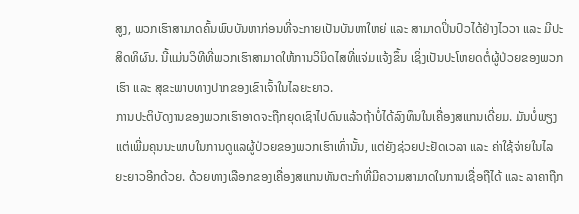ສູງ, ພວກເຮົາສາມາດຄົ້ນພົບບັນຫາກ່ອນທີ່ຈະກາຍເປັນບັນຫາໃຫຍ່ ແລະ ສາມາດປິ່ນປົວໄດ້ຢ່າງໄວວາ ແລະ ມີປະສິດທິຜົນ. ນີ້ແມ່ນວິທີທີ່ພວກເຮົາສາມາດໃຫ້ການວິນິດໄສທີ່ແຈ່ມແຈ້ງຂຶ້ນ ເຊິ່ງເປັນປະໂຫຍດຕໍ່ຜູ້ປ່ວຍຂອງພວກເຮົາ ແລະ ສຸຂະພາບທາງປາກຂອງເຂົາເຈົ້າໃນໄລຍະຍາວ.
ການປະຕິບັດງານຂອງພວກເຮົາອາດຈະຖືກຍຸດເຊົາໄປດົນແລ້ວຖ້າບໍ່ໄດ້ລົງທຶນໃນເຄື່ອງສແກນເດີ່ຍມ. ມັນບໍ່ພຽງແຕ່ເພີ່ມຄຸນນະພາບໃນການດູແລຜູ້ປ່ວຍຂອງພວກເຮົາເທົ່ານັ້ນ, ແຕ່ຍັງຊ່ວຍປະຢັດເວລາ ແລະ ຄ່າໃຊ້ຈ່າຍໃນໄລຍະຍາວອີກດ້ວຍ. ດ້ວຍທາງເລືອກຂອງເຄື່ອງສແກນທັນຕະກໍາທີ່ມີຄວາມສາມາດໃນການເຊື່ອຖືໄດ້ ແລະ ລາຄາຖືກ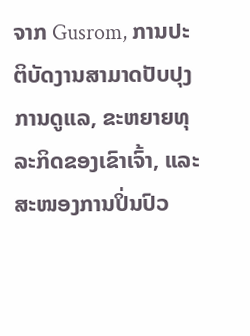ຈາກ Gusrom, ການປະຕິບັດງານສາມາດປັບປຸງການດູແລ, ຂະຫຍາຍທຸລະກິດຂອງເຂົາເຈົ້າ, ແລະ ສະໜອງການປິ່ນປົວ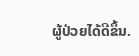ຜູ້ປ່ວຍໄດ້ດີຂຶ້ນ.